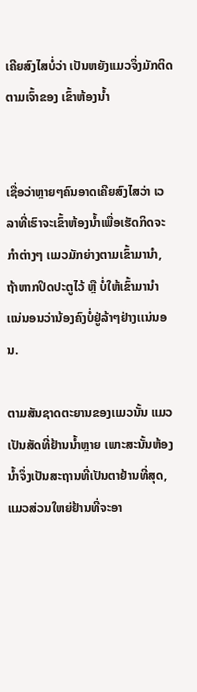ເຄີຍສົງໄສບໍ່ວ່າ ເປັນຫຍັງເເມວຈຶ່ງມັກຕິດຕາມເຈົ້າຂອງ ເຂົ້າຫ້ອງນ້ຳ


ເຊື່ອວ່າຫຼາຍໆຄົນອາດເຄີຍສົງໄສວ່າ ເວລາທີ່ເຮົາຈະເຂົ້າຫ້ອງນ້ຳເພື່ອເຮັດກິດຈະກຳຕ່າງໆ ເເມວມັກຍ່າງຕາມເຂົ້າມານຳ, ຖ້າຫາກປິດປະຕູໄວ້ ຫຼື ບໍ່ໃຫ້ເຂົ້າມານຳ ເເນ່ນອນວ່ານ້ອງຄົງບໍ່ຢູ່ລ້າໆຢ່າງເເນ່ນອນ.

ຕາມສັນຊາດຕະຍານຂອງເເມວນັ້ນ ແມວເປັນສັດທີ່ຢ້ານນ້ຳຫຼາຍ ເພາະສະນັ້ນຫ້ອງນໍ້າຈຶ່ງເປັນສະຖານທີ່ເປັນຕາຢ້ານທີ່ສຸດ, ແມວສ່ວນໃຫຍ່ຢ້ານທີ່ຈະອາ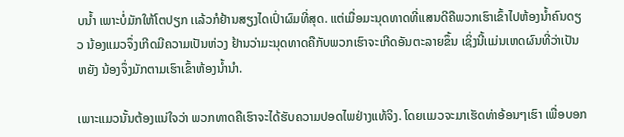ບນໍ້າ ເພາະບໍ່ມັກໃຫ້ໂຕປຽກ ເເລ້ວກໍຢ້ານສຽງໄດເປົ່າຜົມທີ່ສຸດ. ແຕ່ເມື່ອມະນຸດທາດທີ່ເເສນດີຄືພວກເຮົາເຂົ້າໄປຫ້ອງນ້ຳຄົນດຽວ ນ້ອງແມວຈຶ່ງເກີດມີຄວາມເປັນຫ່ວງ ຢ້ານວ່າມະນຸດທາດຄືກັບພວກເຮົາຈະເກີດອັນຕະລາຍຂຶ້ນ ເຊິ່ງນີ້ເເມ່ນເຫດຜົນທີ່ວ່າເປັນຫຍັງ ນ້ອງຈຶ່ງມັກຕາມເຮົາເຂົ້າຫ້ອງນ້ຳນຳ.

ເພາະເເມວນັ້ນຕ້ອງແນ່ໃຈວ່າ ພວກທາດຄືເຮົາຈະໄດ້ຮັບຄວາມປອດໄພຢ່າງແທ້ຈິງ. ໂດຍເເມວຈະມາເຮັດທ່າອ້ອນໆເຮົາ ເພື່ອບອກ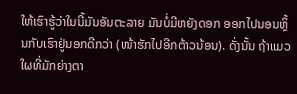ໃຫ້ເຮົາຮູ້ວ່າໃນນີ້ມັນອັນຕະລາຍ ມັນບໍ່ມີຫຍັງດອກ ອອກໄປນອນຫຼິ້ນກັບເຮົາຢູ່ນອກດີກວ່າ (ໜ້າຮັກໄປອີກຕ້າວນ້ອນ). ດັ່ງນັ້ນ ຖ້າເເມວໃຜທີ່ມັກຍ່າງຕາ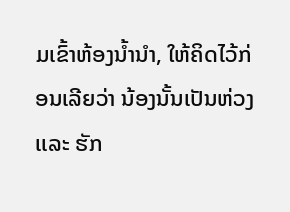ມເຂົ້າຫ້ອງນ້ຳນຳ, ໃຫ້ຄິດໄວ້ກ່ອນເລີຍວ່າ ນ້ອງນັ້ນເປັນຫ່ວງ ເເລະ ຮັກ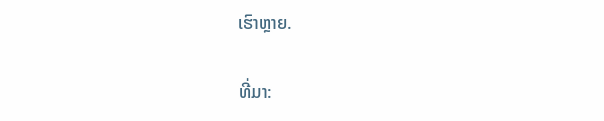ເຮົາຫຼາຍ.

ທີ່ມາ: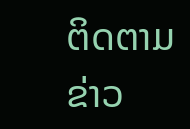ຕິດຕາມຂ່າວ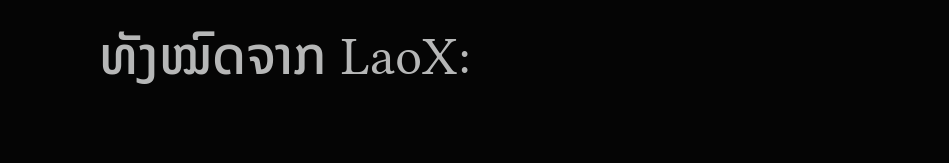ທັງໝົດຈາກ LaoX: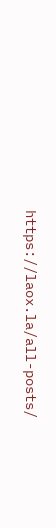https://laox.la/all-posts/